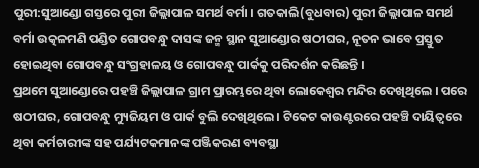ପୁରୀ:ସୁଆଣ୍ଡୋ ଗସ୍ତରେ ପୁରୀ ଜିଲ୍ଲାପାଳ ସମର୍ଥ ବର୍ମା । ଗତକାଲି(ବୁଧବାର) ପୁରୀ ଜିଲ୍ଲାପାଳ ସମର୍ଥ ବର୍ମା ଉତ୍କଳମଣି ପଣ୍ଡିତ ଗୋପବନ୍ଧୁ ଦାସଙ୍କ ଜନ୍ମ ସ୍ଥାନ ସୁଆଣ୍ଡୋର ଷଠୀଘର, ନୂତନ ଭାବେ ପ୍ରସ୍ତୁତ ହୋଇଥିବା ଗୋପବନ୍ଧୁ ସଂଗ୍ରହାଳୟ ଓ ଗୋପବନ୍ଧୁ ପାର୍କକୁ ପରିଦର୍ଶନ କରିଛନ୍ତି ।
ପ୍ରଥମେ ସୁଆଣ୍ଡୋରେ ପହଞ୍ଚି ଜିଲ୍ଲାପାଳ ଗ୍ରାମ ପ୍ରାରମ୍ଭରେ ଥିବା ଲୋକେଶ୍ୱର ମନ୍ଦିର ଦେଖିଥିଲେ । ପରେ ଷଠୀଘର, ଗୋପବନ୍ଧୁ ମ୍ୟୁଜିୟମ ଓ ପାର୍କ ବୁଲି ଦେଖିଥିଲେ । ଟିକେଟ କାଉଣ୍ଟରରେ ପହଞ୍ଚି ଦାୟିତ୍ୱରେ ଥିବା କର୍ମଚାରୀଙ୍କ ସହ ପର୍ଯ୍ୟଟକମାନଙ୍କ ପଞ୍ଜିକରଣ ବ୍ୟବସ୍ଥା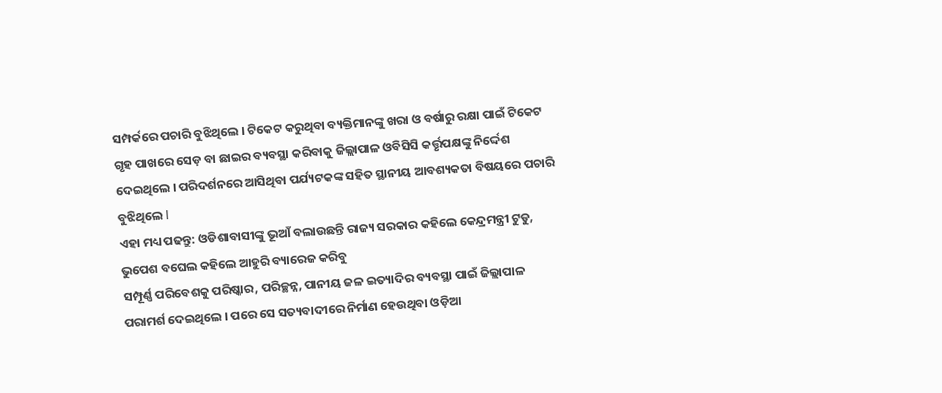ସମ୍ପର୍କରେ ପଚାରି ବୁଝିଥିଲେ । ଟିକେଟ କରୁଥିବା ବ୍ୟକ୍ତିମାନଙ୍କୁ ଖରା ଓ ବର୍ଷାରୁ ରକ୍ଷା ପାଇଁ ଟିକେଟ ଗୃହ ପାଖରେ ସେଡ଼ ବା ଛାଇର ବ୍ୟବସ୍ଥା କରିବାକୁ ଜିଲ୍ଲାପାଳ ଓବିସିସି କର୍ତ୍ତୃପକ୍ଷଙ୍କୁ ନିର୍ଦ୍ଦେଶ ଦେଇଥିଲେ । ପରିଦର୍ଶନରେ ଆସିଥିବା ପର୍ଯ୍ୟଟକଙ୍କ ସହିତ ସ୍ଥାନୀୟ ଆବଶ୍ୟକତା ବିଷୟରେ ପଚାରି ବୁଝିଥିଲେ l
ଏହା ମଧ୍ୟ ପଢନ୍ତୁ: ଓଡିଶାବାସୀଙ୍କୁ ଭୂଆଁ ବଲାଉଛନ୍ତି ରାଜ୍ୟ ସରକାର କହିଲେ କେନ୍ଦ୍ରମନ୍ତ୍ରୀ ଟୁଡୁ, ଭୁପେଶ ବଘେଲ କହିଲେ ଆହୁରି ବ୍ୟାରେଜ କରିବୁ
ସମ୍ପୂର୍ଣ୍ଣ ପରିବେଶକୁ ପରିଷ୍କାର, ପରିଚ୍ଛନ୍ନ, ପାନୀୟ ଜଳ ଇତ୍ୟାଦିର ବ୍ୟବସ୍ଥା ପାଇଁ ଜିଲ୍ଲାପାଳ ପରାମର୍ଶ ଦେଇଥିଲେ । ପରେ ସେ ସତ୍ୟବାଦୀରେ ନିର୍ମାଣ ହେଉଥିବା ଓଡ଼ିଆ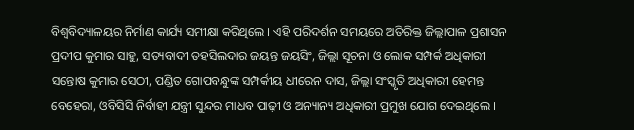ବିଶ୍ୱବିଦ୍ୟାଳୟର ନିର୍ମାଣ କାର୍ଯ୍ୟ ସମୀକ୍ଷା କରିଥିଲେ । ଏହି ପରିଦର୍ଶନ ସମୟରେ ଅତିରିକ୍ତ ଜିଲ୍ଲାପାଳ ପ୍ରଶାସନ ପ୍ରଦୀପ କୁମାର ସାହୁ, ସତ୍ୟବାଦୀ ତହସିଲଦାର ଜୟନ୍ତ ଜୟସିଂ, ଜିଲ୍ଲା ସୂଚନା ଓ ଲୋକ ସମ୍ପର୍କ ଅଧିକାରୀ ସନ୍ତୋଷ କୁମାର ସେଠୀ, ପଣ୍ଡିତ ଗୋପବନ୍ଧୁଙ୍କ ସମ୍ପର୍କୀୟ ଧୀରେନ ଦାସ, ଜିଲ୍ଲା ସଂସ୍କୃତି ଅଧିକାରୀ ହେମନ୍ତ ବେହେରା, ଓବିସିସି ନିର୍ବାହୀ ଯନ୍ତ୍ରୀ ସୁନ୍ଦର ମାଧବ ପାଢ଼ୀ ଓ ଅନ୍ୟାନ୍ୟ ଅଧିକାରୀ ପ୍ରମୁଖ ଯୋଗ ଦେଇଥିଲେ ।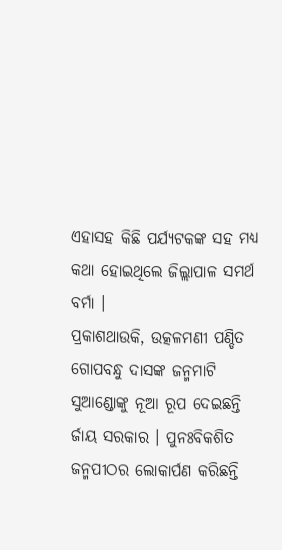ଏହାସହ କିଛି ପର୍ଯ୍ୟଟକଙ୍କ ସହ ମଧ୍ୟ କଥା ହୋଇଥିଲେ ଜିଲ୍ଲାପାଳ ସମର୍ଥ ବର୍ମା ।
ପ୍ରକାଶଥାଉକି, ଉତ୍କଳମଣୀ ପଣ୍ଡିତ ଗୋପବନ୍ଧୁ ଦାସଙ୍କ ଜନ୍ମମାଟି ସୁଆଣ୍ଡୋଙ୍କୁ ନୂଆ ରୂପ ଦେଇଛନ୍ତି ର୍ଜାୟ ସରକାର । ପୁନଃବିକଶିତ ଜନ୍ମପୀଠର ଲୋକାର୍ପଣ କରିଛନ୍ତି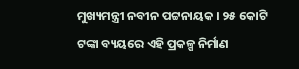ମୁଖ୍ୟମନ୍ତ୍ରୀ ନବୀନ ପଟ୍ଟନାୟକ । ୨୫ କୋଟି ଟଙ୍କା ବ୍ୟୟରେ ଏହି ପ୍ରକଳ୍ପ ନିର୍ମାଣ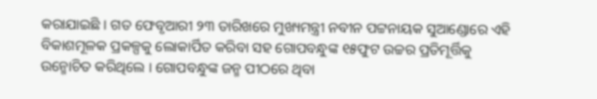କରାଯାଇଛି । ଗତ ଫେବୃଆରୀ ୨୩ ତାରିଖରେ ମୁଖ୍ୟମନ୍ତ୍ରୀ ନବୀନ ପଟ୍ଟନାୟକ ସୁଆଣ୍ଡୋରେ ଏହି ବିକାଶମୂଳକ ପ୍ରକଳ୍ପକୁ ଲୋକାର୍ପିତ କରିବା ସହ ଗୋପବନ୍ଧୁଙ୍କ ୧୫ଫୁଟ ଉଚ୍ଚର ପ୍ରତିମୂର୍ତ୍ତିକୁ ଉନ୍ମୋଚିତ କରିଥିଲେ । ଗୋପବନ୍ଧୁଙ୍କ ଜନ୍ମ ପୀଠରେ ଥିବା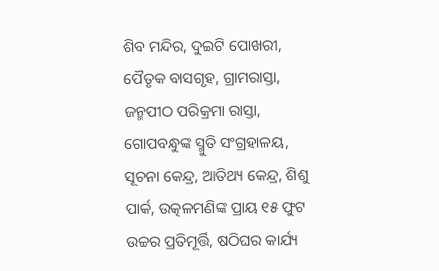ଶିବ ମନ୍ଦିର, ଦୁଇଟି ପୋଖରୀ, ପୈତୃକ ବାସଗୃହ, ଗ୍ରାମରାସ୍ତା, ଜନ୍ମପୀଠ ପରିକ୍ରମା ରାସ୍ତା, ଗୋପବନ୍ଧୁଙ୍କ ସ୍ମୁତି ସଂଗ୍ରହାଳୟ, ସୂଚନା କେନ୍ଦ୍ର, ଆତିଥ୍ୟ କେନ୍ଦ୍ର, ଶିଶୁ ପାର୍କ, ଉତ୍କଳମଣିଙ୍କ ପ୍ରାୟ ୧୫ ଫୁଟ ଉଚ୍ଚର ପ୍ରତିମୂର୍ତ୍ତି, ଷଠିଘର କାର୍ଯ୍ୟ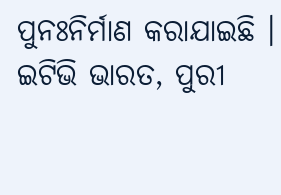ପୁନଃନିର୍ମାଣ କରାଯାଇଛି ।
ଇଟିଭି ଭାରତ, ପୁରୀ